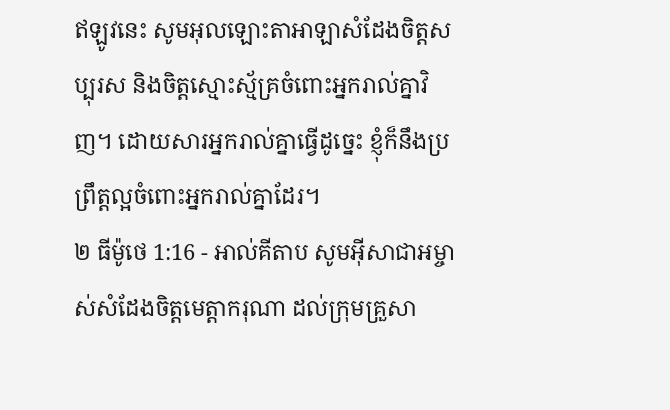ឥឡូវនេះ សូមអុលឡោះតាអាឡាសំដែងចិត្តសប្បុរស និងចិត្តស្មោះស្ម័គ្រចំពោះអ្នករាល់គ្នាវិញ។ ដោយសារអ្នករាល់គ្នាធ្វើដូច្នេះ ខ្ញុំក៏នឹងប្រព្រឹត្តល្អចំពោះអ្នករាល់គ្នាដែរ។
២ ធីម៉ូថេ 1:16 - អាល់គីតាប សូមអ៊ីសាជាអម្ចាស់សំដែងចិត្តមេត្ដាករុណា ដល់ក្រុមគ្រួសា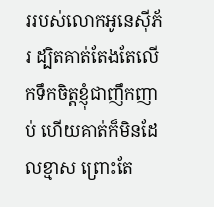ររបស់លោកអូនេស៊ីភ័រ ដ្បិតគាត់តែងតែលើកទឹកចិត្ដខ្ញុំជាញឹកញាប់ ហើយគាត់ក៏មិនដែលខ្មាស ព្រោះតែ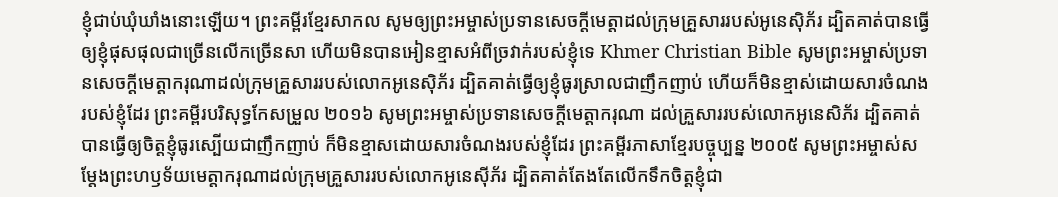ខ្ញុំជាប់ឃុំឃាំងនោះឡើយ។ ព្រះគម្ពីរខ្មែរសាកល សូមឲ្យព្រះអម្ចាស់ប្រទានសេចក្ដីមេត្តាដល់ក្រុមគ្រួសាររបស់អូនេស៊ិភ័រ ដ្បិតគាត់បានធ្វើឲ្យខ្ញុំផុសផុលជាច្រើនលើកច្រើនសា ហើយមិនបានអៀនខ្មាសអំពីច្រវាក់របស់ខ្ញុំទេ Khmer Christian Bible សូមព្រះអម្ចាស់ប្រទានសេចក្ដីមេត្តាករុណាដល់ក្រុមគ្រួសាររបស់លោកអូនេស៊ិភ័រ ដ្បិតគាត់ធ្វើឲ្យខ្ញុំធូរស្រាលជាញឹកញាប់ ហើយក៏មិនខ្មាស់ដោយសារចំណងរបស់ខ្ញុំដែរ ព្រះគម្ពីរបរិសុទ្ធកែសម្រួល ២០១៦ សូមព្រះអម្ចាស់ប្រទានសេចក្ដីមេត្តាករុណា ដល់គ្រួសាររបស់លោកអូនេសិភ័រ ដ្បិតគាត់បានធ្វើឲ្យចិត្តខ្ញុំធូរស្បើយជាញឹកញាប់ ក៏មិនខ្មាសដោយសារចំណងរបស់ខ្ញុំដែរ ព្រះគម្ពីរភាសាខ្មែរបច្ចុប្បន្ន ២០០៥ សូមព្រះអម្ចាស់សម្តែងព្រះហឫទ័យមេត្តាករុណាដល់ក្រុមគ្រួសាររបស់លោកអូនេស៊ីភ័រ ដ្បិតគាត់តែងតែលើកទឹកចិត្តខ្ញុំជា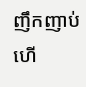ញឹកញាប់ ហើ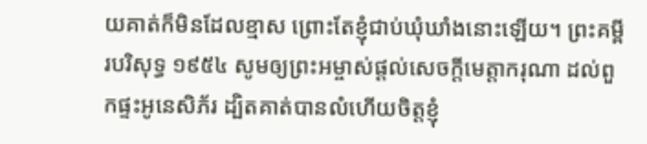យគាត់ក៏មិនដែលខ្មាស ព្រោះតែខ្ញុំជាប់ឃុំឃាំងនោះឡើយ។ ព្រះគម្ពីរបរិសុទ្ធ ១៩៥៤ សូមឲ្យព្រះអម្ចាស់ផ្តល់សេចក្ដីមេត្តាករុណា ដល់ពួកផ្ទះអូនេសិភ័រ ដ្បិតគាត់បានលំហើយចិត្តខ្ញុំ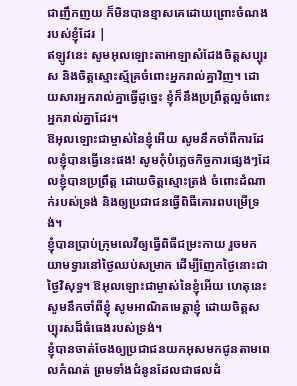ជាញឹកញយ ក៏មិនបានខ្មាសគេដោយព្រោះចំណងរបស់ខ្ញុំដែរ |
ឥឡូវនេះ សូមអុលឡោះតាអាឡាសំដែងចិត្តសប្បុរស និងចិត្តស្មោះស្ម័គ្រចំពោះអ្នករាល់គ្នាវិញ។ ដោយសារអ្នករាល់គ្នាធ្វើដូច្នេះ ខ្ញុំក៏នឹងប្រព្រឹត្តល្អចំពោះអ្នករាល់គ្នាដែរ។
ឱអុលឡោះជាម្ចាស់នៃខ្ញុំអើយ សូមនឹកចាំពីការដែលខ្ញុំបានធ្វើនេះផង! សូមកុំបំភ្លេចកិច្ចការផ្សេងៗដែលខ្ញុំបានប្រព្រឹត្ត ដោយចិត្តស្មោះត្រង់ ចំពោះដំណាក់របស់ទ្រង់ និងឲ្យប្រជាជនធ្វើពិធីគោរពបម្រើទ្រង់។
ខ្ញុំបានប្រាប់ក្រុមលេវីឲ្យធ្វើពិធីជម្រះកាយ រួចមកយាមទ្វារនៅថ្ងៃឈប់សម្រាក ដើម្បីញែកថ្ងៃនោះជាថ្ងៃវិសុទ្ធ។ ឱអុលឡោះជាម្ចាស់នៃខ្ញុំអើយ ហេតុនេះ សូមនឹកចាំពីខ្ញុំ សូមអាណិតមេត្តាខ្ញុំ ដោយចិត្តសប្បុរសដ៏ធំធេងរបស់ទ្រង់។
ខ្ញុំបានចាត់ចែងឲ្យប្រជាជនយកអុសមកជូនតាមពេលកំណត់ ព្រមទាំងជំនូនដែលជាផលដំ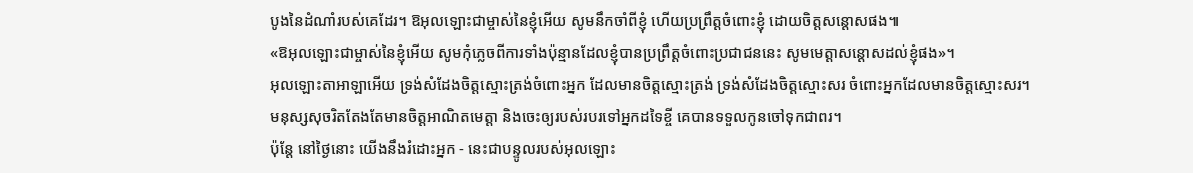បូងនៃដំណាំរបស់គេដែរ។ ឱអុលឡោះជាម្ចាស់នៃខ្ញុំអើយ សូមនឹកចាំពីខ្ញុំ ហើយប្រព្រឹត្តចំពោះខ្ញុំ ដោយចិត្តសន្ដោសផង៕
«ឱអុលឡោះជាម្ចាស់នៃខ្ញុំអើយ សូមកុំភ្លេចពីការទាំងប៉ុន្មានដែលខ្ញុំបានប្រព្រឹត្តចំពោះប្រជាជននេះ សូមមេត្តាសន្ដោសដល់ខ្ញុំផង»។
អុលឡោះតាអាឡាអើយ ទ្រង់សំដែងចិត្តស្មោះត្រង់ចំពោះអ្នក ដែលមានចិត្តស្មោះត្រង់ ទ្រង់សំដែងចិត្តស្មោះសរ ចំពោះអ្នកដែលមានចិត្តស្មោះសរ។
មនុស្សសុចរិតតែងតែមានចិត្តអាណិតមេត្តា និងចេះឲ្យរបស់របរទៅអ្នកដទៃខ្ចី គេបានទទួលកូនចៅទុកជាពរ។
ប៉ុន្តែ នៅថ្ងៃនោះ យើងនឹងរំដោះអ្នក - នេះជាបន្ទូលរបស់អុលឡោះ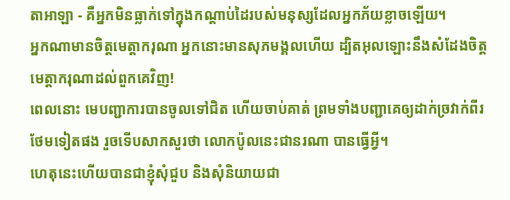តាអាឡា - គឺអ្នកមិនធ្លាក់ទៅក្នុងកណ្ដាប់ដៃរបស់មនុស្សដែលអ្នកភ័យខ្លាចឡើយ។
អ្នកណាមានចិត្ដមេត្ដាករុណា អ្នកនោះមានសុភមង្គលហើយ ដ្បិតអុលឡោះនឹងសំដែងចិត្ត មេត្ដាករុណាដល់ពួកគេវិញ!
ពេលនោះ មេបញ្ជាការបានចូលទៅជិត ហើយចាប់គាត់ ព្រមទាំងបញ្ជាគេឲ្យដាក់ច្រវាក់ពីរថែមទៀតផង រួចទើបសាកសួរថា លោកប៉ូលនេះជានរណា បានធ្វើអ្វី។
ហេតុនេះហើយបានជាខ្ញុំសុំជួប និងសុំនិយាយជា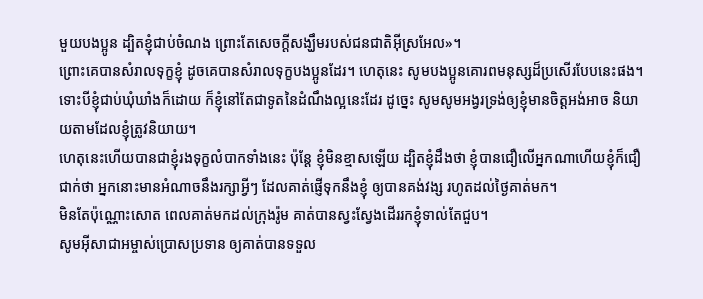មួយបងប្អូន ដ្បិតខ្ញុំជាប់ចំណង ព្រោះតែសេចក្ដីសង្ឃឹមរបស់ជនជាតិអ៊ីស្រអែល»។
ព្រោះគេបានសំរាលទុក្ខខ្ញុំ ដូចគេបានសំរាលទុក្ខបងប្អូនដែរ។ ហេតុនេះ សូមបងប្អូនគោរពមនុស្សដ៏ប្រសើរបែបនេះផង។
ទោះបីខ្ញុំជាប់ឃុំឃាំងក៏ដោយ ក៏ខ្ញុំនៅតែជាទូតនៃដំណឹងល្អនេះដែរ ដូច្នេះ សូមសូមអង្វរទ្រង់ឲ្យខ្ញុំមានចិត្ដអង់អាច និយាយតាមដែលខ្ញុំត្រូវនិយាយ។
ហេតុនេះហើយបានជាខ្ញុំរងទុក្ខលំបាកទាំងនេះ ប៉ុន្ដែ ខ្ញុំមិនខ្មាសឡើយ ដ្បិតខ្ញុំដឹងថា ខ្ញុំបានជឿលើអ្នកណាហើយខ្ញុំក៏ជឿជាក់ថា អ្នកនោះមានអំណាចនឹងរក្សាអ្វីៗ ដែលគាត់ផ្ញើទុកនឹងខ្ញុំ ឲ្យបានគង់វង្ស រហូតដល់ថ្ងៃគាត់មក។
មិនតែប៉ុណ្ណោះសោត ពេលគាត់មកដល់ក្រុងរ៉ូម គាត់បានស្វះស្វែងដើររកខ្ញុំទាល់តែជួប។
សូមអ៊ីសាជាអម្ចាស់ប្រោសប្រទាន ឲ្យគាត់បានទទួល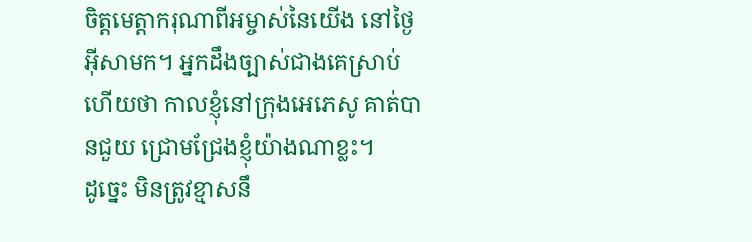ចិត្តមេត្ដាករុណាពីអម្ចាស់នៃយើង នៅថ្ងៃអ៊ីសាមក។ អ្នកដឹងច្បាស់ជាងគេស្រាប់ហើយថា កាលខ្ញុំនៅក្រុងអេភេសូ គាត់បានជួយ ជ្រោមជ្រែងខ្ញុំយ៉ាងណាខ្លះ។
ដូច្នេះ មិនត្រូវខ្មាសនឹ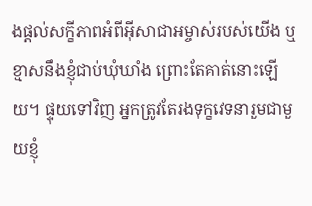ងផ្ដល់សក្ខីភាពអំពីអ៊ីសាជាអម្ចាស់របស់យើង ឬខ្មាសនឹងខ្ញុំជាប់ឃុំឃាំង ព្រោះតែគាត់នោះឡើយ។ ផ្ទុយទៅវិញ អ្នកត្រូវតែរងទុក្ខវេទនារួមជាមួយខ្ញុំ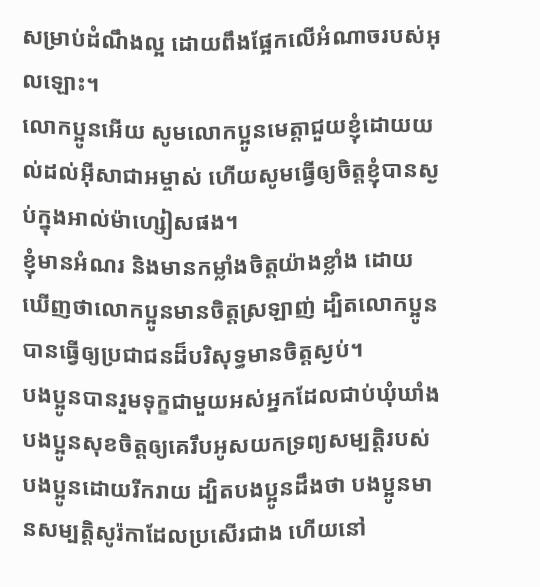សម្រាប់ដំណឹងល្អ ដោយពឹងផ្អែកលើអំណាចរបស់អុលឡោះ។
លោកប្អូនអើយ សូមលោកប្អូនមេត្ដាជួយខ្ញុំដោយយល់ដល់អ៊ីសាជាអម្ចាស់ ហើយសូមធ្វើឲ្យចិត្ដខ្ញុំបានស្ងប់ក្នុងអាល់ម៉ាហ្សៀសផង។
ខ្ញុំមានអំណរ និងមានកម្លាំងចិត្ដយ៉ាងខ្លាំង ដោយឃើញថាលោកប្អូនមានចិត្ដស្រឡាញ់ ដ្បិតលោកប្អូនបានធ្វើឲ្យប្រជាជនដ៏បរិសុទ្ធមានចិត្ដស្ងប់។
បងប្អូនបានរួមទុក្ខជាមួយអស់អ្នកដែលជាប់ឃុំឃាំង បងប្អូនសុខចិត្ដឲ្យគេរឹបអូសយកទ្រព្យសម្បត្តិរបស់បងប្អូនដោយរីករាយ ដ្បិតបងប្អូនដឹងថា បងប្អូនមានសម្បត្តិសូរ៉កាដែលប្រសើរជាង ហើយនៅ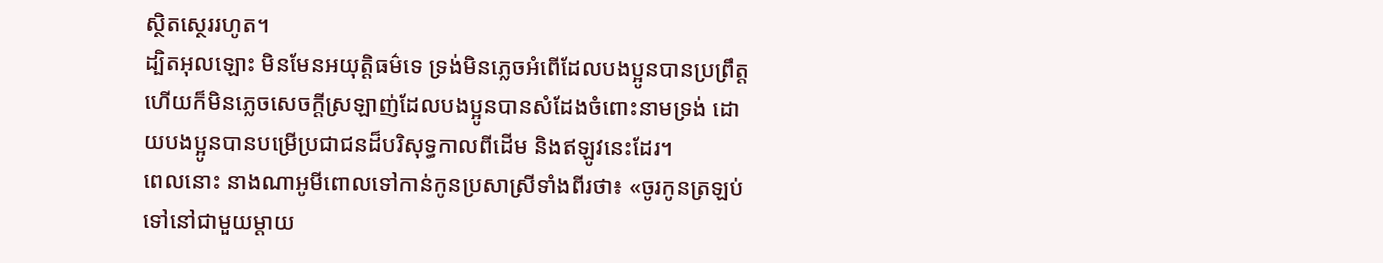ស្ថិតស្ថេររហូត។
ដ្បិតអុលឡោះ មិនមែនអយុត្ដិធម៌ទេ ទ្រង់មិនភ្លេចអំពើដែលបងប្អូនបានប្រព្រឹត្ដហើយក៏មិនភ្លេចសេចក្ដីស្រឡាញ់ដែលបងប្អូនបានសំដែងចំពោះនាមទ្រង់ ដោយបងប្អូនបានបម្រើប្រជាជនដ៏បរិសុទ្ធកាលពីដើម និងឥឡូវនេះដែរ។
ពេលនោះ នាងណាអូមីពោលទៅកាន់កូនប្រសាស្រីទាំងពីរថា៖ «ចូរកូនត្រឡប់ទៅនៅជាមួយម្តាយ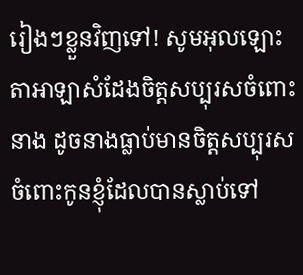រៀងៗខ្លួនវិញទៅ! សូមអុលឡោះតាអាឡាសំដែងចិត្តសប្បុរសចំពោះនាង ដូចនាងធ្លាប់មានចិត្តសប្បុរសចំពោះកូនខ្ញុំដែលបានស្លាប់ទៅ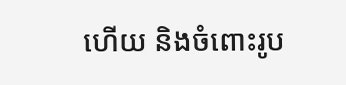ហើយ និងចំពោះរូប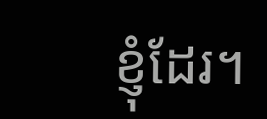ខ្ញុំដែរ។